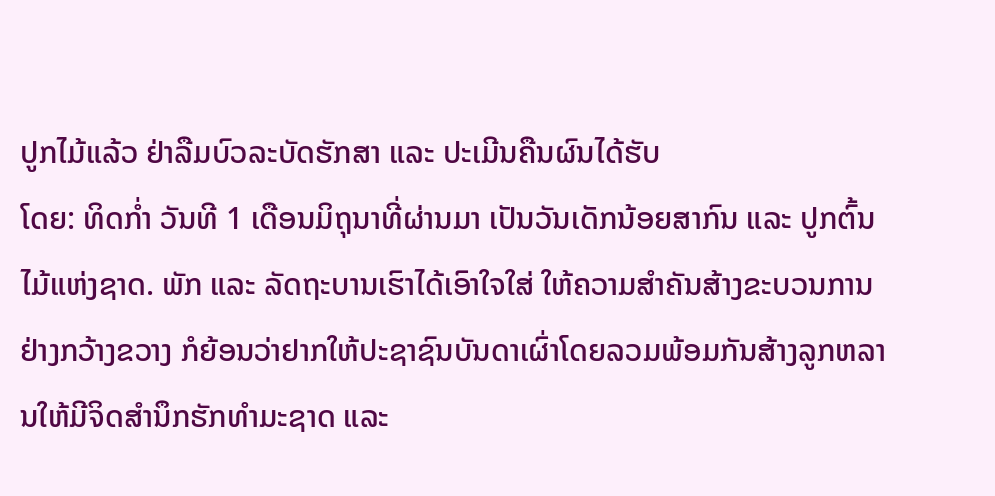ປູກໄມ້ແລ້ວ ຢ່າລືມບົວລະບັດຮັກສາ ແລະ ປະເມີນຄືນຜົນໄດ້ຮັບ
ໂດຍ: ທິດກໍ່າ ວັນທີ 1 ເດືອນມິຖຸນາທີ່ຜ່ານມາ ເປັນວັນເດັກນ້ອຍສາກົນ ແລະ ປູກຕົ້ນໄມ້ແຫ່ງຊາດ. ພັກ ແລະ ລັດຖະບານເຮົາໄດ້ເອົາໃຈໃສ່ ໃຫ້ຄວາມສຳຄັນສ້າງຂະບວນການ ຢ່າງກວ້າງຂວາງ ກໍຍ້ອນວ່າຢາກໃຫ້ປະຊາຊົນບັນດາເຜົ່າໂດຍລວມພ້ອມກັນສ້າງລູກຫລານໃຫ້ມີຈິດສໍານຶກຮັກທໍາມະຊາດ ແລະ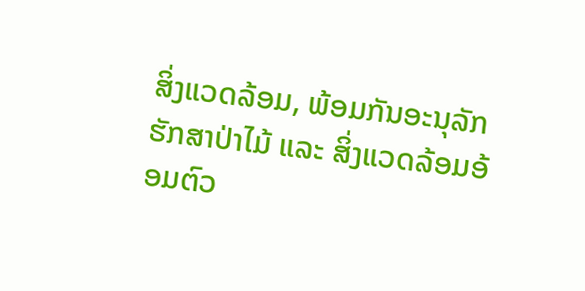ສິ່ງແວດລ້ອມ, ພ້ອມກັນອະນຸລັກຮັກສາປ່າໄມ້ ແລະ ສິ່ງແວດລ້ອມອ້ອມຕົວ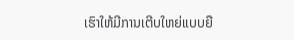ເຮົາໃຫ້ມີການເຕີບໃຫຍ່ແບບຍື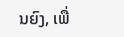ນຍົງ, ເພື່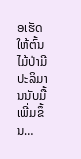ອເຮັດໃຫ້ຕົ້ນໄມ້ປ່າມີປະລິມານນັບມື້ເພີ່ມຂຶ້ນ…